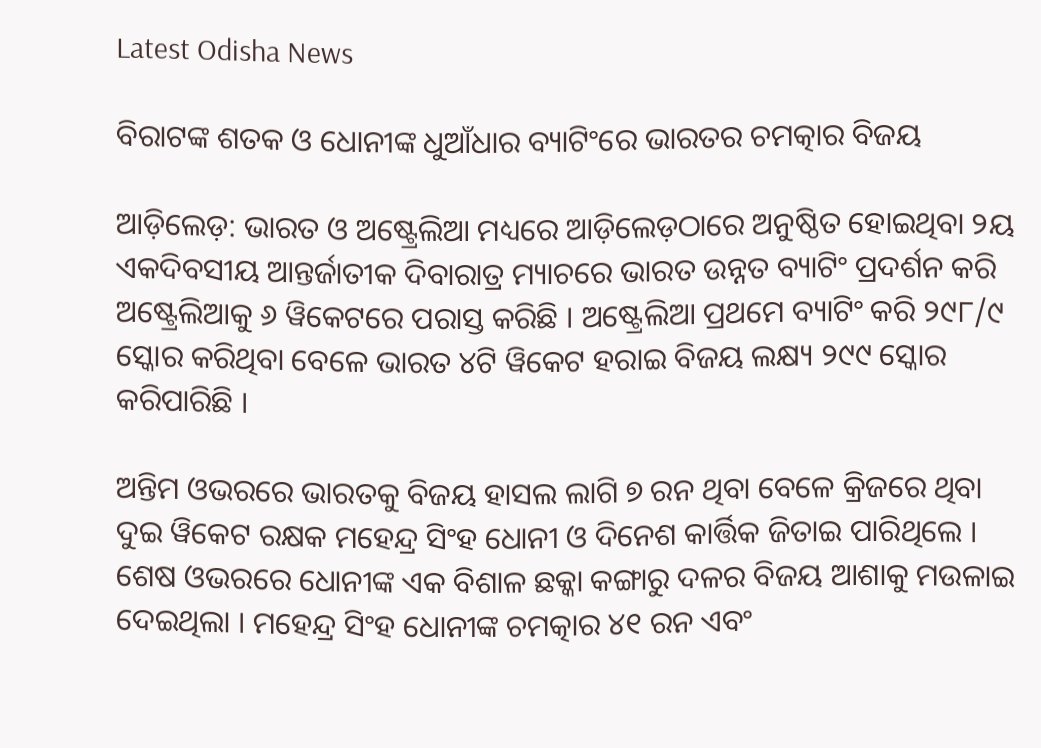Latest Odisha News

ବିରାଟଙ୍କ ଶତକ ଓ ଧୋନୀଙ୍କ ଧୁଆଁଧାର ବ୍ୟାଟିଂରେ ଭାରତର ଚମତ୍କାର ବିଜୟ

ଆଡ଼ିଲେଡ଼: ଭାରତ ଓ ଅଷ୍ଟ୍ରେଲିଆ ମଧ୍ୟରେ ଆଡ଼ିଲେଡ଼ଠାରେ ଅନୁଷ୍ଠିତ ହୋଇଥିବା ୨ୟ ଏକଦିବସୀୟ ଆନ୍ତର୍ଜାତୀକ ଦିବାରାତ୍ର ମ୍ୟାଚରେ ଭାରତ ଉନ୍ନତ ବ୍ୟାଟିଂ ପ୍ରଦର୍ଶନ କରି ଅଷ୍ଟ୍ରେଲିଆକୁ ୬ ୱିକେଟରେ ପରାସ୍ତ କରିଛି । ଅଷ୍ଟ୍ରେଲିଆ ପ୍ରଥମେ ବ୍ୟାଟିଂ କରି ୨୯୮/୯ ସ୍କୋର କରିଥିବା ବେଳେ ଭାରତ ୪ଟି ୱିକେଟ ହରାଇ ବିଜୟ ଲକ୍ଷ୍ୟ ୨୯୯ ସ୍କୋର କରିପାରିଛି ।

ଅନ୍ତିମ ଓଭରରେ ଭାରତକୁ ବିଜୟ ହାସଲ ଲାଗି ୭ ରନ ଥିବା ବେଳେ କ୍ରିଜରେ ଥିବା ଦୁଇ ୱିକେଟ ରକ୍ଷକ ମହେନ୍ଦ୍ର ସିଂହ ଧୋନୀ ଓ ଦିନେଶ କାର୍ତ୍ତିକ ଜିତାଇ ପାରିଥିଲେ । ଶେଷ ଓଭରରେ ଧୋନୀଙ୍କ ଏକ ବିଶାଳ ଛକ୍କା କଙ୍ଗାରୁ ଦଳର ବିଜୟ ଆଶାକୁ ମଉଳାଇ ଦେଇଥିଲା । ମହେନ୍ଦ୍ର ସିଂହ ଧୋନୀଙ୍କ ଚମତ୍କାର ୪୧ ରନ ଏବଂ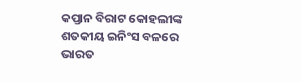କପ୍ତାନ ବିରାଟ କୋହଲୀଙ୍କ ଶତକୀୟ ଇନିଂସ ବଳରେ ଭାରତ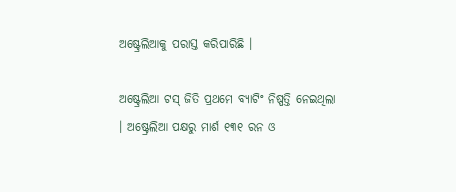ଅଷ୍ଟ୍ରେଲିଆକୁ ପରାସ୍ତ କରିପାରିଛି ।

ଅଷ୍ଟ୍ରେଲିଆ ଟସ୍ ଜିତି ପ୍ରଥମେ ବ୍ୟାଟିଂ ନିଷ୍ପତ୍ତି ନେଇଥିଲା । ଅଷ୍ଟ୍ରେଲିଆ ପକ୍ଷରୁ ମାର୍ଶ ୧୩୧ ରନ ଓ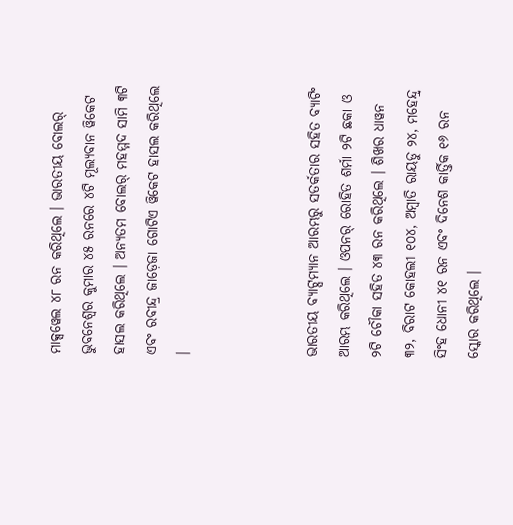ମାକ୍ସୱେଲ ୪୮ ରନ କରିଥିଲେ । ଭାରତୀୟ ବୋଲର୍ ଭୁବନେଶ୍ୱର କୁମାର ୪୫ ରନରେ ୪ଟି ମୂଲ୍ୟବାନ ୱିକେଟ ହାସଲ କରିଥିଲେ । ଅନ୍ୟତମ ବୋଲର୍ ମହମ୍ମଦ ସାମି ୩ଟି ଏବଂ ରବୀନ୍ଦ୍ର ଜାଡ଼େଜା ଗୋଟିଏ ୱିକେଟ ହାସଲ କରିଥିଲେ ।



ଭାରତୀୟ ବ୍ୟାଟ୍ସମ୍ୟାନ ଆରମ୍ଭରୁ ସତର୍କତାର ସହିତ ବ୍ୟାଟିଂ ଆରମ୍ଭ କରିଥିଲେ । ଓପନର୍ ରୋହିତ ଶର୍ମା ୨ଟି ଛକା ଓ ୨ଟି ଚୌକା ସହିତ ୪୩ ରନ କରିଥିଲେ । ଶିଖର ଧାୱନ ୩୨, ବିରାଟ କୋହଲୀ ୧୦୪, ଅମ୍ବାତି ରାୟଡୁ ୨୪, ମହେନ୍ଦ୍ର୍ ସିଂହ ଧୋନୀ ୪୧ ରନ ଏବଂ ଦିନେଶ କାର୍ତ୍ତିକ ୧୬ ରନ ସ୍କୋର କରିଥିଲେ ।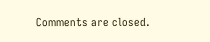Comments are closed.